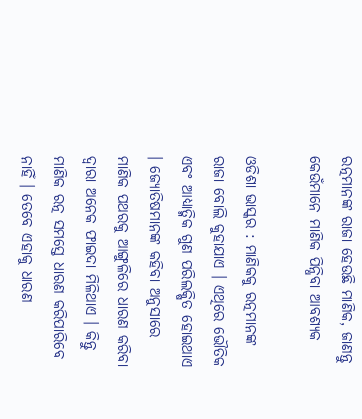ରତ୍ନମାନଙ୍କ ରାଜା ହେଉଛି ମାଣିକ, ଜାଣନ୍ତୁ କେଉଁମାନେ ମାଣିକ ପିନ୍ଧିବା ଆବଶ୍ୟକ

ଓଡିଶା ଭାସ୍କର : ମାଣିକକୁ ରତ୍ନମାନଙ୍କ ରାଜା ବୋଲି କୁହାଯାଏ । ଏଥିରେ ଭୌତିକ ଏବଂ ଆଧ୍ୟାତ୍ମିକ ଗୁଣ ପରିଲକ୍ଷିତ ହୋଇଥାଏ । ଜ୍ୟୋତିଷମାନଙ୍କ କହିବା ଅନୁସାରେ ମାଣିକ ପଥରକୁ ଆଙ୍ଗୁଳିରେ ଧାରଣ କରିବା ଦ୍ୱାରା ଅନେକ ଫାଇଦା ମିଳିଥାଏ । କିନ୍ତୁ ମାଣିକ ରତ୍ନ ସମସ୍ତେ ଧାରଣ କରିପାରିବେ ନାହିଁ । ତେବେ ଏହାକୁ ଧାରଣ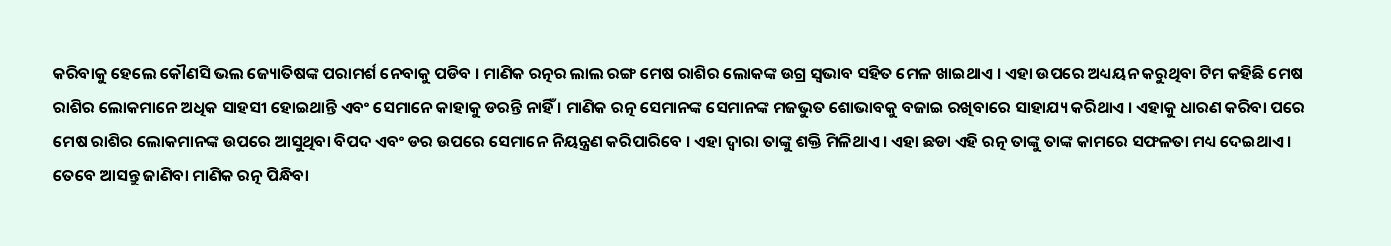କରିବାକୁ ହେଲେ କୌଣସି ଭଲ ଜ୍ୟୋତିଷଙ୍କ ପରାମର୍ଶ ନେବାକୁ ପଡିବ । ମାଣିକ ରତ୍ନର ଲାଲ ରଙ୍ଗ ମେଷ ରାଶିର ଲୋକଙ୍କ ଉଗ୍ର ସ୍ୱଭାବ ସହିତ ମେଳ ଖାଇଥାଏ । ଏହା ଉପରେ ଅଧ୍ୟୟନ କରୁଥିବା ଟିମ କହିଛି ମେଷ ରାଶିର ଲୋକମାନେ ଅଧିକ ସାହସୀ ହୋଇଥାନ୍ତି ଏବଂ ସେମାନେ କାହାକୁ ଡରନ୍ତି ନାହିଁ । ମାଣିକ ରତ୍ନ ସେମାନଙ୍କ ସେମାନଙ୍କ ମଜଭୁତ ଶୋଭାବକୁ ବଜାଇ ରଖିବାରେ ସାହାଯ୍ୟ କରିଥାଏ । ଏହାକୁ ଧାରଣ କରିବା ପରେ ମେଷ ରାଶିର ଲୋକମାନଙ୍କ ଉପରେ ଆସୁଥିବା ବିପଦ ଏବଂ ଡର ଉପରେ ସେମାନେ ନିୟନ୍ତ୍ରଣ କରିପାରିବେ । ଏହା ଦ୍ୱାରା ତାଙ୍କୁ ଶକ୍ତି ମିଳିଥାଏ । ଏହା ଛଡା ଏହି ରତ୍ନ ତାଙ୍କୁ ତାଙ୍କ କାମରେ ସଫଳତା ମଧ୍ୟ ଦେଇଥାଏ । ତେବେ ଆସନ୍ତୁ ଜାଣିବା ମାଣିକ ରତ୍ନ ପିନ୍ଧିବା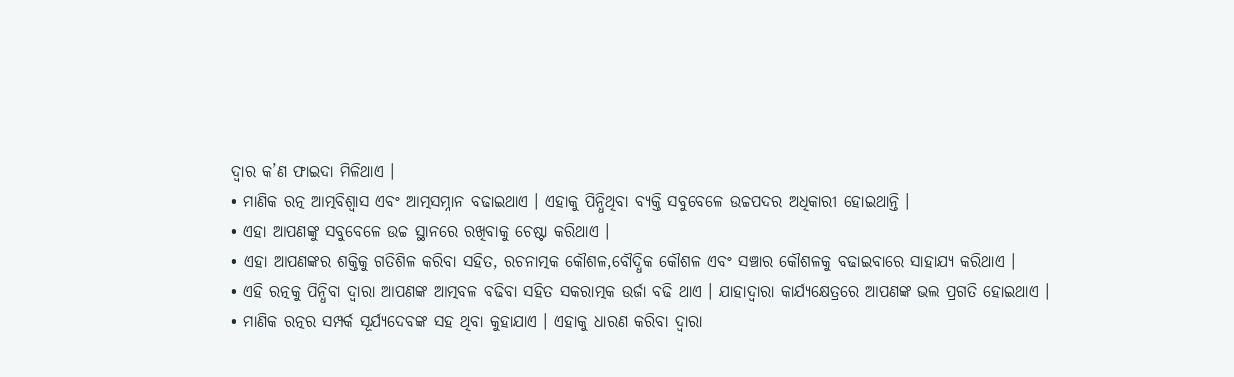ଦ୍ୱାର କ’ଣ ଫାଇଦା ମିଳିଥାଏ ।
• ମାଣିକ ରତ୍ନ ଆତ୍ମବିଶ୍ୱାସ ଏବଂ ଆତ୍ମସମ୍ନାନ ବଢାଇଥାଏ । ଏହାକୁ ପିନ୍ଧିଥିବା ବ୍ୟକ୍ତି ସବୁବେଳେ ଉଚ୍ଚପଦର ଅଧିକାରୀ ହୋଇଥାନ୍ତି ।
• ଏହା ଆପଣଙ୍କୁ ସବୁବେଳେ ଉଚ୍ଚ ସ୍ଥାନରେ ରଖିବାକୁ ଚେଷ୍ଟା କରିଥାଏ ।
• ଏହା ଆପଣଙ୍କର ଶକ୍ତିକୁ ଗତିଶିଳ କରିବା ସହିତ, ରଚନାତ୍ମକ କୌଶଳ,ବୌଦ୍ଧିକ କୌଶଳ ଏବଂ ସଞ୍ଚାର କୌଶଳକୁ ବଢାଇବାରେ ସାହାଯ୍ୟ କରିଥାଏ ।
• ଏହି ରତ୍ନକୁ ପିନ୍ଧିବା ଦ୍ୱାରା ଆପଣଙ୍କ ଆତ୍ମବଳ ବଢିବା ସହିତ ସକରାତ୍ମକ ଉର୍ଜା ବଢି ଥାଏ । ଯାହାଦ୍ୱାରା କାର୍ଯ୍ୟକ୍ଷେତ୍ରରେ ଆପଣଙ୍କ ଭଲ ପ୍ରଗତି ହୋଇଥାଏ ।
• ମାଣିକ ରତ୍ନର ସମ୍ପର୍କ ସୂର୍ଯ୍ୟଦେବଙ୍କ ସହ ଥିବା କୁହାଯାଏ । ଏହାକୁ ଧାରଣ କରିବା ଦ୍ୱାରା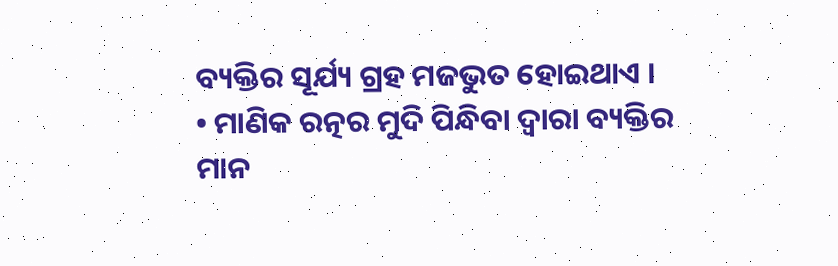ବ୍ୟକ୍ତିର ସୂର୍ଯ୍ୟ ଗ୍ରହ ମଜଭୁତ ହୋଇଥାଏ ।
• ମାଣିକ ରତ୍ନର ମୁଦି ପିନ୍ଧିବା ଦ୍ୱାରା ବ୍ୟକ୍ତିର ମାନ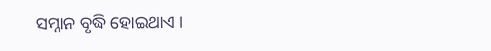ସମ୍ନାନ ବୃଦ୍ଧି ହୋଇଥାଏ ।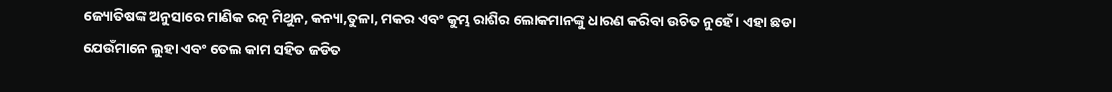ଜ୍ୟୋତିଷଙ୍କ ଅନୁସାରେ ମାଣିକ ରତ୍ନ ମିଥୁନ, କନ୍ୟା,ତୁଳା, ମକର ଏବଂ କୁମ୍ଭ ରାଶିର ଲୋକମାନଙ୍କୁ ଧାରଣ କରିବା ଉଚିତ ନୁହେଁ । ଏହା ଛଡା ଯେଉଁମାନେ ଲୁହା ଏବଂ ତେଲ କାମ ସହିତ ଜଡିତ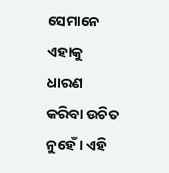ସେମାନେ ଏହାକୁ ଧାରଣ କରିବା ଉଚିତ ନୁହେଁ । ଏହି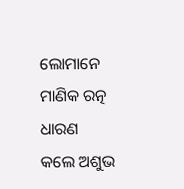ଲୋମାନେ ମାଣିକ ରତ୍ନ ଧାରଣ କଲେ ଅଶୁଭ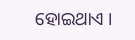ହୋଇଥାଏ ।